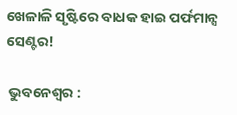ଖେଳାଳି ସୃଷ୍ଟିରେ ବାଧକ ହାଇ ପର୍ଫମାନ୍ସ ସେଣ୍ଟର!

 ଭୁବନେଶ୍ୱର :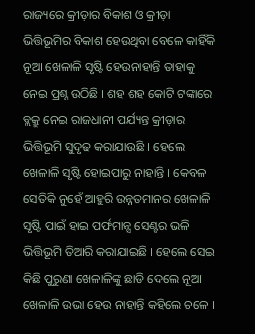ରାଜ୍ୟରେ କ୍ରୀଡ଼ାର ବିକାଶ ଓ କ୍ରୀଡ଼ା ଭିତ୍ତିଭୂମିର ବିକାଶ ହେଉଥିବା ବେଳେ କାହିଁକି ନୂଆ ଖେଳାଳି ସୃଷ୍ଟି ହେଉନାହାନ୍ତି ତାହାକୁ ନେଇ ପ୍ରଶ୍ନ ଉଠିଛି । ଶହ ଶହ କୋଟି ଟଙ୍କାରେ ବ୍ଲକ୍ରୁ ନେଇ ରାଜଧାନୀ ପର୍ଯ୍ୟନ୍ତ କ୍ରୀଡ଼ାର ଭିତ୍ତିଭୂମି ସୁଦୃଢ କରାଯାଉଛି । ହେଲେ ଖେଳାଳି ସୃଷ୍ଟି ହୋଇପାରୁ ନାହାନ୍ତି । କେବଳ ସେତିକି ନୁହେଁ ଆହୁରି ଉନ୍ନତମାନର ଖେଳାଳି ସୃଷ୍ଟି ପାଇଁ ହାଇ ପର୍ଫମାନ୍ସ ସେଣ୍ଟର ଭଳି ଭିତ୍ତିଭୂମି ତିଆରି କରାଯାଇଛି । ହେଲେ ସେଇ କିଛି ପୁରୁଣା ଖେଳାଳିଙ୍କୁ ଛାଡି ଦେଲେ ନୂଆ ଖେଳାଳି ଉଭା ହେଉ ନାହାନ୍ତି କହିଲେ ଚଳେ ।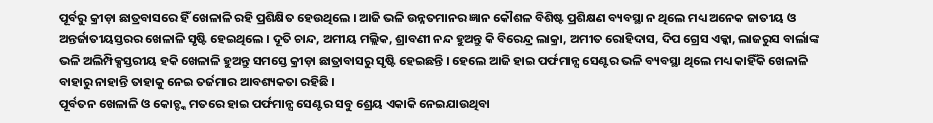ପୂର୍ବରୁ କ୍ରୀଡ଼ା ଛାତ୍ରବାସରେ ହିଁ ଖେଳାଳି ରହି ପ୍ରଶିକ୍ଷିତ ହେଉଥିଲେ । ଆଜି ଭଳି ଉନ୍ନତମାନର ଜ୍ଞାନ କୌଶଳ ବିଶିଷ୍ଟ ପ୍ରଶିକ୍ଷଣ ବ୍ୟବସ୍ଥା ନ ଥିଲେ ମଧ୍ୟ ଅନେକ ଜାତୀୟ ଓ ଅନ୍ତର୍ଜାତୀୟସ୍ତରର ଖେଳାଳି ସୃଷ୍ଟି ହେଇଥିଲେ । ଦୂତି ଚାନ୍ଦ, ଅମୀୟ ମଲ୍ଲିକ, ଶ୍ରାବଣୀ ନନ୍ଦ ହୁଅନ୍ତୁ କି ବିରେନ୍ଦ୍ର ଲାକ୍ରା, ଅମୀତ ରୋହିଦାସ, ଦିପ ଗ୍ରେସ ଏକ୍କା, ଲାଜରୁସ ବାର୍ଲାଙ୍କ ଭଳି ଅଲିମ୍ପିକ୍ସସ୍ତରୀୟ ହକି ଖେଳାଳି ହୁଅନ୍ତୁ ସମସ୍ତେ କ୍ରୀଡ଼ା ଛାତ୍ରାବାସରୁ ସୃଷ୍ଟି ହେଇଛନ୍ତି । ହେଲେ ଆଜି ହାଇ ପର୍ଫମାନ୍ସ ସେଣ୍ଟର ଭଳି ବ୍ୟବସ୍ଥା ଥିଲେ ମଧ୍ୟ କାହିଁକି ଖେଳାଳି ବାହାରୁ ନାହାନ୍ତି ତାହାକୁ ନେଇ ତର୍ଜମାର ଆବଶ୍ୟକତା ରହିଛି ।
ପୂର୍ବତନ ଖେଳାଳି ଓ କୋଚ୍ଙ୍କ ମତରେ ହାଇ ପର୍ଫମାନ୍ସ ସେଣ୍ଟର ସବୁ ଶ୍ରେୟ ଏକାକି ନେଇଯାଉଥିବା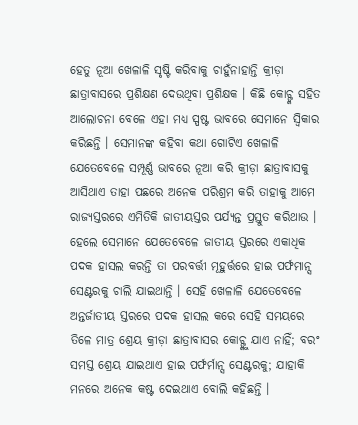ହେତୁ ନୂଆ ଖେଳାଳି ସୃଷ୍ଟି କରିବାକୁ ଚାହୁଁନାହାନ୍ତି କ୍ରୀଡ଼ା ଛାତ୍ରାବାସରେ ପ୍ରଶିକ୍ଷଣ ଦେଉଥିବା ପ୍ରଶିକ୍ଷକ । କିଛି କୋଚ୍ଙ୍କ ସହିତ ଆଲୋଚନା ବେଳେ ଏହା ମଧ୍ୟ ସ୍ପଷ୍ଟ ଭାବରେ ସେମାନେ ସ୍ୱିକାର କରିଛନ୍ତି । ସେମାନଙ୍କ କହିବା କଥା ଗୋଟିଏ ଖେଳାଳି ଯେତେବେଳେ ସମ୍ପୂର୍ଣ୍ଣ ଭାବରେ ନୂଆ କରି କ୍ରୀଡ଼ା ଛାତ୍ରାବାସକୁ ଆସିଥାଏ ତାହା ପଛରେ ଅନେକ ପରିଶ୍ରମ କରି ତାହାକୁ ଆମେ ରାଜ୍ୟସ୍ତରରେ ଏମିତିକି ଜାତୀୟସ୍ତର ପର୍ଯ୍ୟନ୍ତ ପ୍ରସ୍ତୁତ କରିଥାଉ । ହେଲେ ସେମାନେ ଯେତେବେଳେ ଜାତୀୟ ସ୍ତରରେ ଏକାଧିକ ପଦକ ହାସଲ କରନ୍ତି ତା ପରବର୍ତ୍ତୀ ମୂହୁର୍ତ୍ତରେ ହାଇ ପର୍ଫମାନ୍ସ ସେଣ୍ଟରକୁ ଚାଲି ଯାଇଥାନ୍ତି । ସେହି ଖେଳାଳି ଯେତେବେଳେ ଅନ୍ତର୍ଜାତୀୟ ସ୍ତରରେ ପଦକ ହାସଲ କରେ ସେହି ସମୟରେ ତିଳେ ମାତ୍ର ଶ୍ରେୟ କ୍ରୀଡ଼ା ଛାତ୍ରାବାସର କୋଚ୍ଙ୍କୁ ଯାଏ ନାହିଁ; ବରଂ ସମସ୍ତ ଶ୍ରେୟ ଯାଇଥାଏ ହାଇ ପର୍ଫର୍ମାନ୍ସ ସେଣ୍ଟରକୁ; ଯାହାକି ମନରେ ଅନେକ କଷ୍ଟ ଦେଇଥାଏ ବୋଲି କହିଛନ୍ତି ।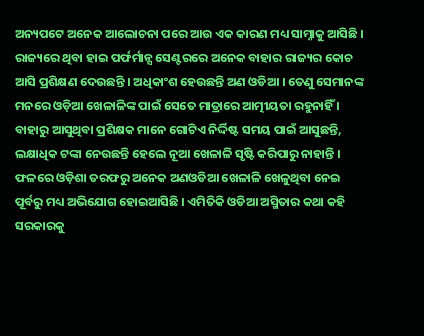ଅନ୍ୟପଟେ ଅନେକ ଆଲୋଚନା ପରେ ଆଉ ଏକ କାରଣ ମଧ୍ୟ ସାମ୍ନାକୁ ଆସିଛି । ରାଜ୍ୟରେ ଥିବା ହାଇ ପର୍ଫର୍ମାନ୍ସ ସେଣ୍ଟରରେ ଅନେକ ବାହାର ରାଜ୍ୟର କୋଚ ଆସି ପ୍ରଶିକ୍ଷଣ ଦେଉଛନ୍ତି । ଅଧିକାଂଶ ହେଉଛନ୍ତି ଅଣ ଓଡିଆ । ତେଣୁ ସେମାନଙ୍କ ମନରେ ଓଡ଼ିଆ ଖେଳାଳିଙ୍କ ପାଇଁ ସେତେ ମାତ୍ରାରେ ଆତ୍ମୀୟତା ରହୁନାହିଁ । ବାହାରୁ ଆସୁଥିବା ପ୍ରଶିକ୍ଷକ ମାନେ ଗୋଟିଏ ନିର୍ଦ୍ଦିଷ୍ଟ ସମୟ ପାଇଁ ଆସୁଛନ୍ତି, ଲକ୍ଷାଧିକ ଟଙ୍କା ନେଉଛନ୍ତି ହେଲେ ନୂଆ ଖେଳାଳି ସୃଷ୍ଟି କରିପାରୁ ନାହାନ୍ତି । ଫଳରେ ଓଡ଼ିଶା ତରଫରୁ ଅନେକ ଅଣଓଡିଆ ଖେଳାଳି ଖେଳୁଥିବା ନେଇ ପୂର୍ବରୁ ମଧ୍ୟ ଅଭିଯୋଗ ହୋଇଆସିଛି । ଏମିତିକି ଓଡିଆ ଅସ୍ମିତାର କଥା କହି ସରକାରକୁ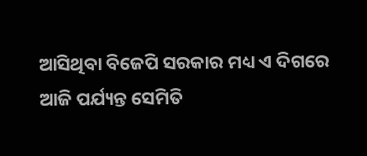ଆସିଥିବା ବିଜେପି ସରକାର ମଧ୍ୟ ଏ ଦିଗରେ ଆଜି ପର୍ଯ୍ୟନ୍ତ ସେମିତି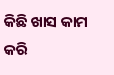କିଛି ଖାସ କାମ କରି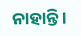ନାହାନ୍ତି ।